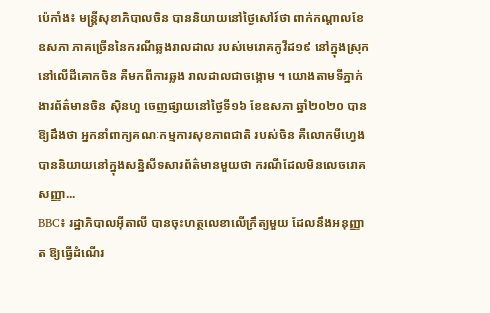ប៉េកាំង៖ មន្ត្រីសុខាភិបាលចិន បាននិយាយនៅថ្ងៃសៅរ៍ថា ពាក់កណ្តាលខែឧសភា ភាគច្រើននៃករណីឆ្លងរាលដាល របស់មេរោគកូវីដ១៩ នៅក្នុងស្រុក នៅលើដីគោកចិន គឺមកពីការឆ្លង រាលដាលជាចង្កោម ។ យោងតាមទីភ្នាក់ងារព័ត៌មានចិន ស៊ិនហួ ចេញផ្សាយនៅថ្ងៃទី១៦ ខែឧសភា ឆ្នាំ២០២០ បានឱ្យដឹងថា អ្នកនាំពាក្យគណៈកម្មការសុខភាពជាតិ របស់ចិន គឺលោកមីហ្វេង បាននិយាយនៅក្នុងសន្និសីទសារព័ត៌មានមួយថា ករណីដែលមិនលេចរោគសញ្ញា...
BBC៖ រដ្ឋាភិបាលអ៊ីតាលី បានចុះហត្ថលេខាលើក្រឹត្យមួយ ដែលនឹងអនុញ្ញាត ឱ្យធ្វើដំណើរ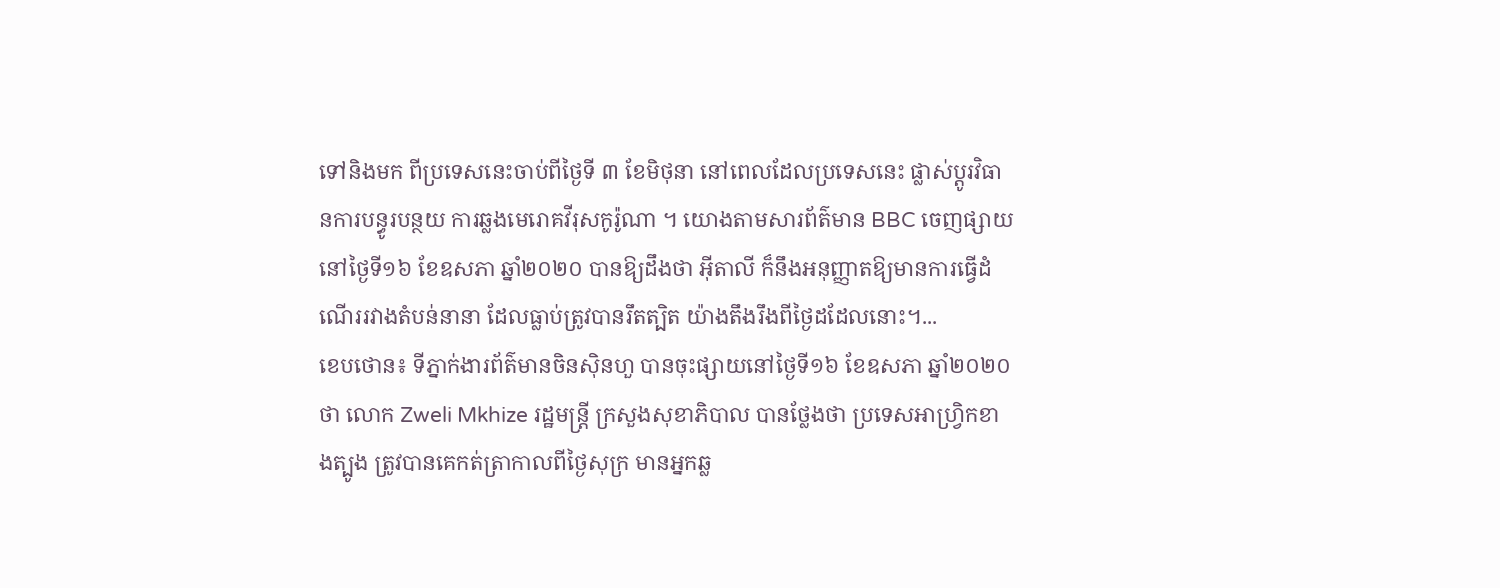ទៅនិងមក ពីប្រទេសនេះចាប់ពីថ្ងៃទី ៣ ខែមិថុនា នៅពេលដែលប្រទេសនេះ ផ្លាស់ប្តូរវិធានការបន្ធូរបន្ថយ ការឆ្លងមេរោគវីរុសកូរ៉ូណា ។ យោងតាមសារព័ត៌មាន BBC ចេញផ្សាយនៅថ្ងៃទី១៦ ខែឧសភា ឆ្នាំ២០២០ បានឱ្យដឹងថា អ៊ីតាលី ក៏នឹងអនុញ្ញាតឱ្យមានការធ្វើដំណើររវាងតំបន់នានា ដែលធ្លាប់ត្រូវបានរឹតត្បិត យ៉ាងតឹងរឹងពីថ្ងៃដដែលនោះ។...
ខេបថោន៖ ទីភ្នាក់ងារព័ត៌មានចិនស៊ិនហួ បានចុះផ្សាយនៅថ្ងៃទី១៦ ខែឧសភា ឆ្នាំ២០២០ថា លោក Zweli Mkhize រដ្ឋមន្ត្រី ក្រសួងសុខាភិបាល បានថ្លែងថា ប្រទេសអាហ្វ្រិកខាងត្បូង ត្រូវបានគេកត់ត្រាកាលពីថ្ងៃសុក្រ មានអ្នកឆ្ល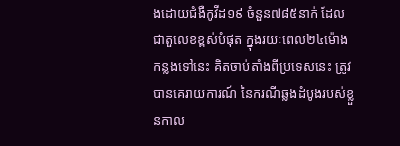ងដោយជំងឺកូវីដ១៩ ចំនួន៧៨៥នាក់ ដែលជាតួលេខខ្ពស់បំផុត ក្នុងរយៈពេល២៤ម៉ោងកន្លងទៅនេះ គិតចាប់តាំងពីប្រទេសនេះ ត្រូវបានគេរាយការណ៍ នៃករណីឆ្លងដំបូងរបស់ខ្លួនកាល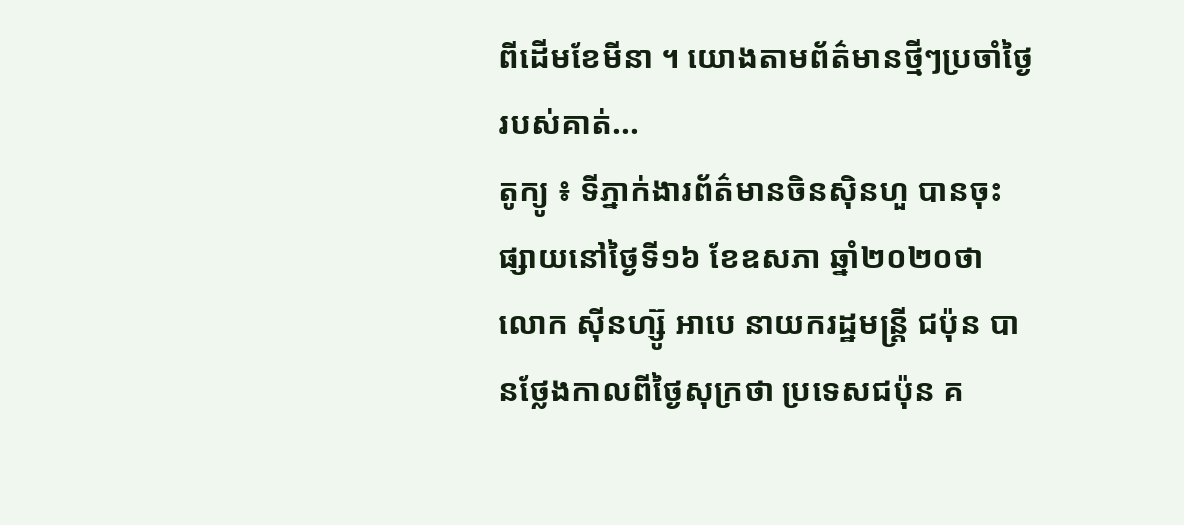ពីដើមខែមីនា ។ យោងតាមព័ត៌មានថ្មីៗប្រចាំថ្ងៃរបស់គាត់...
តូក្យូ ៖ ទីភ្នាក់ងារព័ត៌មានចិនស៊ិនហួ បានចុះផ្សាយនៅថ្ងៃទី១៦ ខែឧសភា ឆ្នាំ២០២០ថា លោក ស៊ីនហ្ស៊ូ អាបេ នាយករដ្ឋមន្ត្រី ជប៉ុន បានថ្លែងកាលពីថ្ងៃសុក្រថា ប្រទេសជប៉ុន គ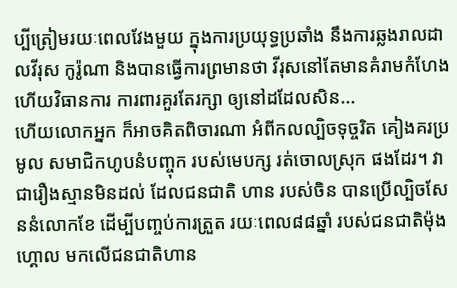ប្បីត្រៀមរយៈពេលវែងមួយ ក្នុងការប្រយុទ្ធប្រឆាំង នឹងការឆ្លងរាលដាលវីរុស កូរ៉ូណា និងបានធ្វើការព្រមានថា វីរុសនៅតែមានគំរាមកំហែង ហើយវិធានការ ការពារគួរតែរក្សា ឲ្យនៅដដែលសិន...
ហើយលោកអ្នក ក៏អាចគិតពិចារណា អំពីកលល្បិចទុច្ចរិត គៀងគរប្រមូល សមាជិកហូបនំបញ្ចុក របស់មេបក្ស រត់ចោលស្រុក ផងដែរ។ វាជារឿងស្មានមិនដល់ ដែលជនជាតិ ហាន របស់ចិន បានប្រើល្បិចសែននំលោកខែ ដើម្បីបញ្ចប់ការត្រួត រយៈពេល៨៨ឆ្នាំ របស់ជនជាតិម៉ុងហ្គោល មកលើជនជាតិហាន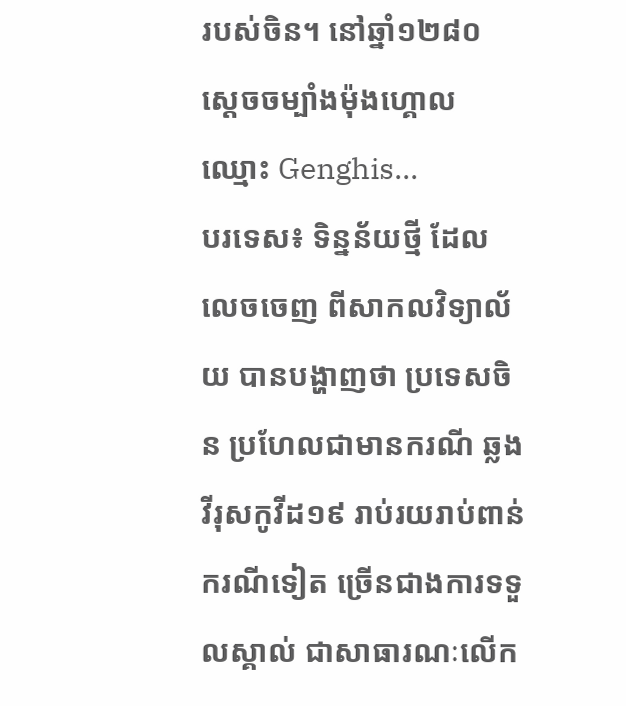របស់ចិន។ នៅឆ្នាំ១២៨០ ស្តេចចម្បាំងម៉ុងហ្គោល ឈ្មោះ Genghis...
បរទេស៖ ទិន្នន័យថ្មី ដែលលេចចេញ ពីសាកលវិទ្យាល័យ បានបង្ហាញថា ប្រទេសចិន ប្រហែលជាមានករណី ឆ្លងវីរុសកូវីដ១៩ រាប់រយរាប់ពាន់ ករណីទៀត ច្រើនជាងការទទួលស្គាល់ ជាសាធារណៈលើក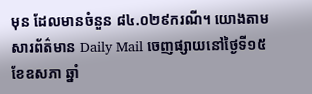មុន ដែលមានចំនួន ៨៤.០២៩ករណី។ យោងតាមសារព័ត៌មាន Daily Mail ចេញផ្សាយនៅថ្ងៃទី១៥ ខែឧសភា ឆ្នាំ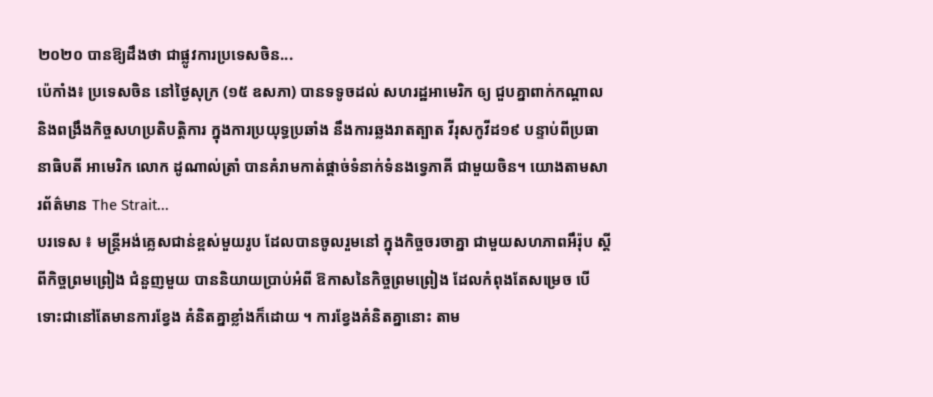២០២០ បានឱ្យដឹងថា ជាផ្លូវការប្រទេសចិន...
ប៉េកាំង៖ ប្រទេសចិន នៅថ្ងៃសុក្រ (១៥ ឧសភា) បានទទូចដល់ សហរដ្ឋអាមេរិក ឲ្យ ជួបគ្នាពាក់កណ្តាល និងពង្រឹងកិច្ចសហប្រតិបត្តិការ ក្នុងការប្រយុទ្ធប្រឆាំង នឹងការឆ្លងរាតត្បាត វីរុសកូវីដ១៩ បន្ទាប់ពីប្រធានាធិបតី អាមេរិក លោក ដូណាល់ត្រាំ បានគំរាមកាត់ផ្តាច់ទំនាក់ទំនងទ្វេភាគី ជាមួយចិន។ យោងតាមសារព័ត៌មាន The Strait...
បរទេស ៖ មន្ត្រីអង់គ្លេសជាន់ខ្ពស់មួយរូប ដែលបានចូលរួមនៅ ក្នុងកិច្ចចរចាគ្នា ជាមួយសហភាពអឹរ៉ុប ស្តីពីកិច្ចព្រមព្រៀង ជំនួញមួយ បាននិយាយប្រាប់អំពី ឱកាសនៃកិច្ចព្រមព្រៀង ដែលកំពុងតែសម្រេច បើទោះជានៅតែមានការខ្វែង គំនិតគ្នាខ្លាំងក៏ដោយ ។ ការខ្វែងគំនិតគ្នានោះ តាម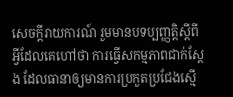សេចក្តីរាយការណ៍ រួមមានបទប្បញ្ញត្តិស្តីពីអ្វីដែលគេហៅថា ការធ្វើសកម្មភាពជាក់ស្តែង ដែលធានាឲ្យមានការប្រកួតប្រជែងស្មើ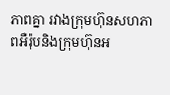ភាពគ្នា រវាងក្រុមហ៊ុនសហភាពអឺរ៉ុបនិងក្រុមហ៊ុនអ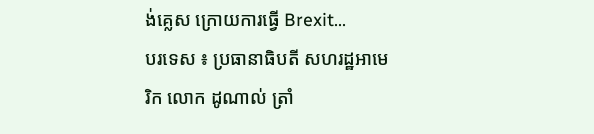ង់គ្លេស ក្រោយការធ្វើ Brexit...
បរទេស ៖ ប្រធានាធិបតី សហរដ្ឋអាមេរិក លោក ដូណាល់ ត្រាំ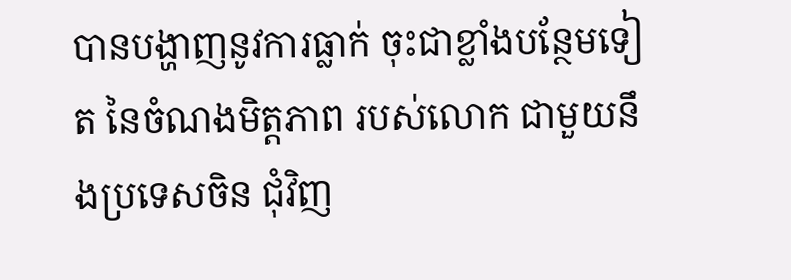បានបង្ហាញនូវការធ្លាក់ ចុះជាខ្លាំងបន្ថែមទៀត នៃចំណងមិត្តភាព របស់លោក ជាមួយនឹងប្រទេសចិន ជុំវិញ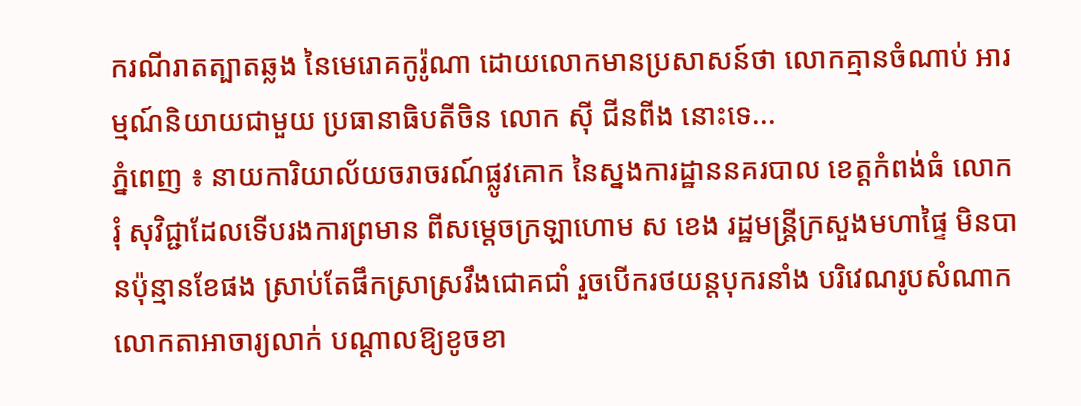ករណីរាតត្បាតឆ្លង នៃមេរោគកូរ៉ូណា ដោយលោកមានប្រសាសន៍ថា លោកគ្មានចំណាប់ អារម្មណ៍និយាយជាមួយ ប្រធានាធិបតីចិន លោក ស៊ី ជីនពីង នោះទេ...
ភ្នំពេញ ៖ នាយការិយាល័យចរាចរណ៍ផ្លូវគោក នៃស្នងការដ្ឋាននគរបាល ខេត្តកំពង់ធំ លោក រុំ សុវិជ្ជាដែលទើបរងការព្រមាន ពីសម្ដេចក្រឡាហោម ស ខេង រដ្ឋមន្រ្តីក្រសួងមហាផ្ទៃ មិនបានប៉ុន្មានខែផង ស្រាប់តែផឹកស្រាស្រវឹងជោគជាំ រួចបើករថយន្តបុករនាំង បរិវេណរូបសំណាក លោកតាអាចារ្យលាក់ បណ្តាលឱ្យខូចខា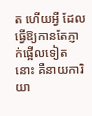ត ហើយអ្វី ដែលធ្វើឱ្យកានតែភ្ញាក់ផ្អើលទៀតនោះ គឺនាយការិយា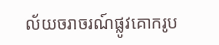ល័យចរាចរណ៍ផ្លូវគោករូប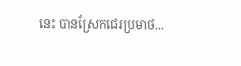នេះ បានស្រែកជេរប្រមាថ...